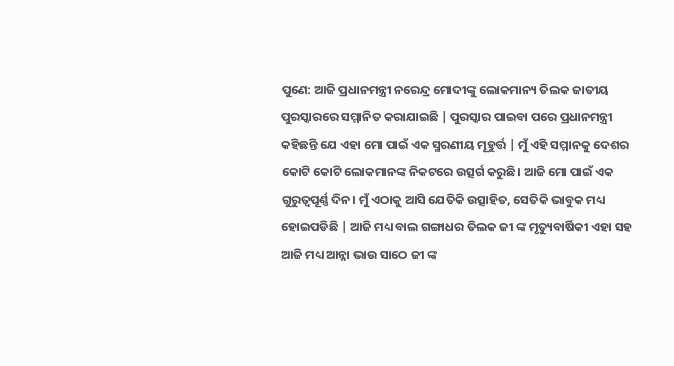ପୁଣେ: ଆଜି ପ୍ରଧାନମନ୍ତ୍ରୀ ନରେନ୍ଦ୍ର ମୋଦୀଙ୍କୁ ଲୋକମାନ୍ୟ ତିଲକ ଜାତୀୟ ପୁରସ୍କାରରେ ସମ୍ମାନିତ କରାଯାଇଛି | ପୁରସ୍କାର ପାଇବା ପରେ ପ୍ରଧାନମନ୍ତ୍ରୀ କହିଛନ୍ତି ଯେ ଏହା ମୋ ପାଇଁ ଏକ ସ୍ମରଣୀୟ ମୂହୁର୍ତ୍ତ | ମୁଁ ଏହି ସମ୍ମାନକୁ ଦେଶର କୋଟି କୋଟି ଲୋକମାନଙ୍କ ନିକଟରେ ଉତ୍ସର୍ଗ କରୁଛି। ଆଜି ମୋ ପାଇଁ ଏକ ଗୁରୁତ୍ୱପୂର୍ଣ୍ଣ ଦିନ। ମୁଁ ଏଠାକୁ ଆସି ଯେତିକି ଉତ୍ସାହିତ, ସେତିକି ଭାବୁକ ମଧ୍ୟ ହୋଇପଡିଛି | ଆଜି ମଧ୍ୟ ବାଲ ଗଙ୍ଗାଧର ତିଲକ ଜୀ ଙ୍କ ମୃତ୍ୟୁବାର୍ଷିକୀ ଏହା ସହ ଆଜି ମଧ୍ୟ ଆନ୍ନା ଭାଉ ସାଠେ ଜୀ ଙ୍କ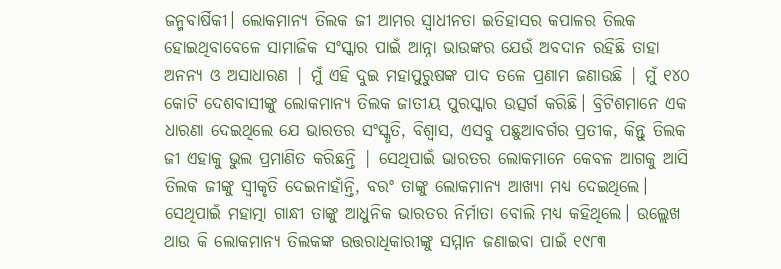ଜନ୍ମବାର୍ଷିକୀ। ଲୋକମାନ୍ୟ ତିଲକ ଜୀ ଆମର ସ୍ୱାଧୀନତା ଇତିହାସର କପାଳର ତିଲକ ହୋଇଥିବାବେଳେ ସାମାଜିକ ସଂସ୍କାର ପାଇଁ ଆନ୍ନା ଭାଉଙ୍କର ଯେଉଁ ଅବଦାନ ରହିଛି ତାହା ଅନନ୍ୟ ଓ ଅସାଧାରଣ | ମୁଁ ଏହି ଦୁଇ ମହାପୁରୁଷଙ୍କ ପାଦ ତଳେ ପ୍ରଣାମ ଜଣାଉଛି | ମୁଁ ୧୪୦ କୋଟି ଦେଶବାସୀଙ୍କୁ ଲୋକମାନ୍ୟ ତିଲକ ଜାତୀୟ ପୁରସ୍କାର ଉତ୍ସର୍ଗ କରିଛି। ବ୍ରିଟିଶମାନେ ଏକ ଧାରଣା ଦେଇଥିଲେ ଯେ ଭାରତର ସଂସ୍କୃତି, ବିଶ୍ୱାସ, ଏସବୁ ପଛୁଆବର୍ଗର ପ୍ରତୀକ, କିନ୍ତୁ ତିଲକ ଜୀ ଏହାକୁ ଭୁଲ ପ୍ରମାଣିତ କରିଛନ୍ତି | ସେଥିପାଇଁ ଭାରତର ଲୋକମାନେ କେବଳ ଆଗକୁ ଆସି ତିଲକ ଜୀଙ୍କୁ ସ୍ୱୀକୃତି ଦେଇନାହାଁନ୍ତି, ବରଂ ତାଙ୍କୁ ଲୋକମାନ୍ୟ ଆଖ୍ୟା ମଧ୍ୟ ଦେଇଥିଲେ।
ସେଥିପାଇଁ ମହାତ୍ମା ଗାନ୍ଧୀ ତାଙ୍କୁ ଆଧୁନିକ ଭାରତର ନିର୍ମାତା ବୋଲି ମଧ୍ୟ କହିଥିଲେ। ଉଲ୍ଲେଖ ଥାଉ କି ଲୋକମାନ୍ୟ ତିଲକଙ୍କ ଉତ୍ତରାଧିକାରୀଙ୍କୁ ସମ୍ମାନ ଜଣାଇବା ପାଇଁ ୧୯୮୩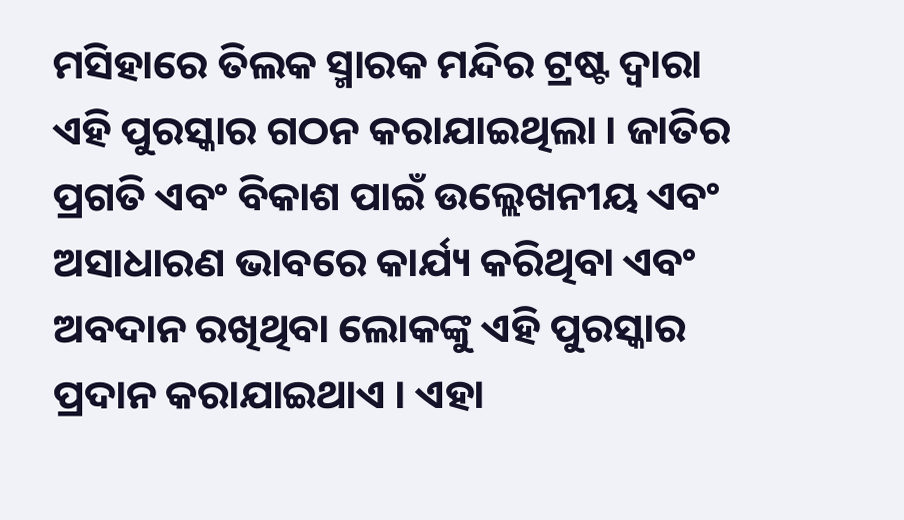ମସିହାରେ ତିଲକ ସ୍ମାରକ ମନ୍ଦିର ଟ୍ରଷ୍ଟ ଦ୍ୱାରା ଏହି ପୁରସ୍କାର ଗଠନ କରାଯାଇଥିଲା । ଜାତିର ପ୍ରଗତି ଏବଂ ବିକାଶ ପାଇଁ ଉଲ୍ଲେଖନୀୟ ଏବଂ ଅସାଧାରଣ ଭାବରେ କାର୍ଯ୍ୟ କରିଥିବା ଏବଂ ଅବଦାନ ରଖିଥିବା ଲୋକଙ୍କୁ ଏହି ପୁରସ୍କାର ପ୍ରଦାନ କରାଯାଇଥାଏ । ଏହା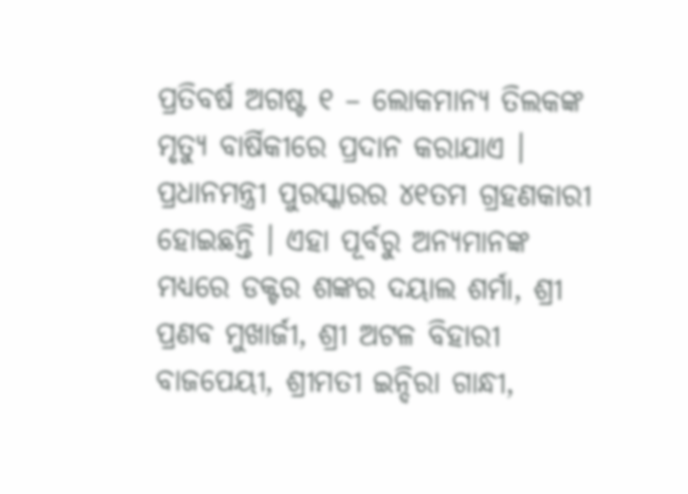ପ୍ରତିବର୍ଷ ଅଗଷ୍ଟ ୧ – ଲୋକମାନ୍ୟ ତିଲକଙ୍କ ମୃତ୍ୟୁ ବାର୍ଷିକୀରେ ପ୍ରଦାନ କରାଯାଏ । ପ୍ରଧାନମନ୍ତ୍ରୀ ପୁରସ୍କାରର ୪୧ତମ ଗ୍ରହଣକାରୀ ହୋଇଛନ୍ତି । ଏହା ପୂର୍ବରୁ ଅନ୍ୟମାନଙ୍କ ମଧ୍ୟରେ ଡକ୍ଟର ଶଙ୍କର ଦୟାଲ ଶର୍ମା, ଶ୍ରୀ ପ୍ରଣବ ମୁଖାର୍ଜୀ, ଶ୍ରୀ ଅଟଳ ବିହାରୀ ବାଜପେୟୀ, ଶ୍ରୀମତୀ ଇନ୍ଦିରା ଗାନ୍ଧୀ,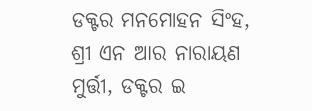ଡକ୍ଟର ମନମୋହନ ସିଂହ, ଶ୍ରୀ ଏନ ଆର ନାରାୟଣ ମୁର୍ତ୍ତୀ, ଡକ୍ଟର ଇ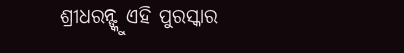ଶ୍ରୀଧରନ୍ଙ୍କୁ ଏହି ପୁରସ୍କାର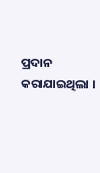ପ୍ରଦାନ କରାଯାଇଥିଲା ।